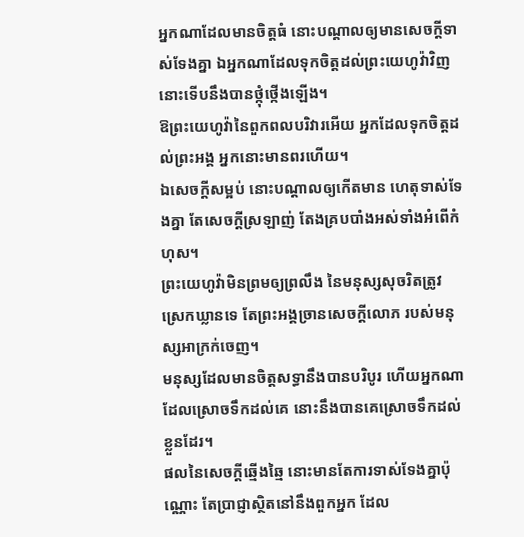អ្នកណាដែលមានចិត្តធំ នោះបណ្ដាលឲ្យមានសេចក្ដីទាស់ទែងគ្នា ឯអ្នកណាដែលទុកចិត្តដល់ព្រះយេហូវ៉ាវិញ នោះទើបនឹងបានថ្កុំថ្កើងឡើង។
ឱព្រះយេហូវ៉ានៃពួកពលបរិវារអើយ អ្នកដែលទុកចិត្តដល់ព្រះអង្គ អ្នកនោះមានពរហើយ។
ឯសេចក្ដីសម្អប់ នោះបណ្ដាលឲ្យកើតមាន ហេតុទាស់ទែងគ្នា តែសេចក្ដីស្រឡាញ់ តែងគ្របបាំងអស់ទាំងអំពើកំហុស។
ព្រះយេហូវ៉ាមិនព្រមឲ្យព្រលឹង នៃមនុស្សសុចរិតត្រូវស្រេកឃ្លានទេ តែព្រះអង្គច្រានសេចក្ដីលោភ របស់មនុស្សអាក្រក់ចេញ។
មនុស្សដែលមានចិត្តសទ្ធានឹងបានបរិបូរ ហើយអ្នកណាដែលស្រោចទឹកដល់គេ នោះនឹងបានគេស្រោចទឹកដល់ខ្លួនដែរ។
ផលនៃសេចក្ដីឆ្មើងឆ្មៃ នោះមានតែការទាស់ទែងគ្នាប៉ុណ្ណោះ តែប្រាជ្ញាស្ថិតនៅនឹងពួកអ្នក ដែល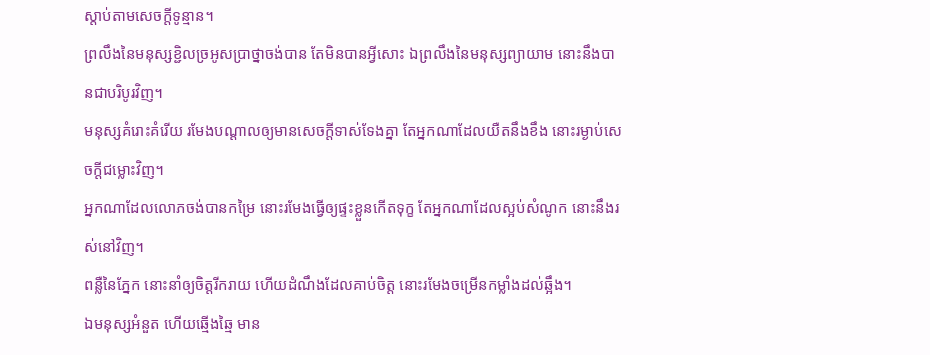ស្តាប់តាមសេចក្ដីទូន្មាន។
ព្រលឹងនៃមនុស្សខ្ជិលច្រអូសប្រាថ្នាចង់បាន តែមិនបានអ្វីសោះ ឯព្រលឹងនៃមនុស្សព្យាយាម នោះនឹងបានជាបរិបូរវិញ។
មនុស្សគំរោះគំរើយ រមែងបណ្ដាលឲ្យមានសេចក្ដីទាស់ទែងគ្នា តែអ្នកណាដែលយឺតនឹងខឹង នោះរម្ងាប់សេចក្ដីជម្លោះវិញ។
អ្នកណាដែលលោភចង់បានកម្រៃ នោះរមែងធ្វើឲ្យផ្ទះខ្លួនកើតទុក្ខ តែអ្នកណាដែលស្អប់សំណូក នោះនឹងរស់នៅវិញ។
ពន្លឺនៃភ្នែក នោះនាំឲ្យចិត្តរីករាយ ហើយដំណឹងដែលគាប់ចិត្ត នោះរមែងចម្រើនកម្លាំងដល់ឆ្អឹង។
ឯមនុស្សអំនួត ហើយឆ្មើងឆ្មៃ មាន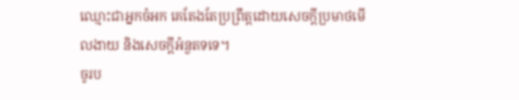ឈ្មោះជាអ្នកចំអក គេតែងតែប្រព្រឹត្តដោយសេចក្ដីប្រមាថមើលងាយ និងសេចក្ដីអំនួតទទេ។
ចូរប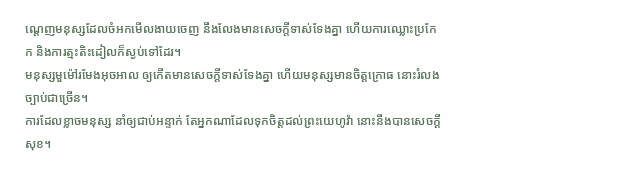ណ្តេញមនុស្សដែលចំអកមើលងាយចេញ នឹងលែងមានសេចក្ដីទាស់ទែងគ្នា ហើយការឈ្លោះប្រកែក និងការត្មះតិះដៀលក៏ស្ងប់ទៅដែរ។
មនុស្សមួម៉ៅរមែងអុចអាល ឲ្យកើតមានសេចក្ដីទាស់ទែងគ្នា ហើយមនុស្សមានចិត្តក្រោធ នោះរំលងច្បាប់ជាច្រើន។
ការដែលខ្លាចមនុស្ស នាំឲ្យជាប់អន្ទាក់ តែអ្នកណាដែលទុកចិត្តដល់ព្រះយេហូវ៉ា នោះនឹងបានសេចក្ដីសុខ។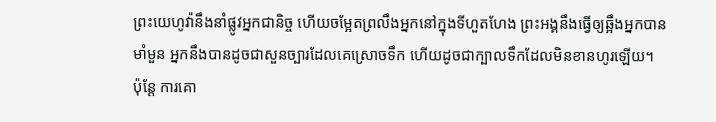ព្រះយេហូវ៉ានឹងនាំផ្លូវអ្នកជានិច្ច ហើយចម្អែតព្រលឹងអ្នកនៅក្នុងទីហួតហែង ព្រះអង្គនឹងធ្វើឲ្យឆ្អឹងអ្នកបានមាំមួន អ្នកនឹងបានដូចជាសួនច្បារដែលគេស្រោចទឹក ហើយដូចជាក្បាលទឹកដែលមិនខានហូរឡើយ។
ប៉ុន្ដែ ការគោ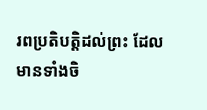រពប្រតិបត្តិដល់ព្រះ ដែលមានទាំងចិ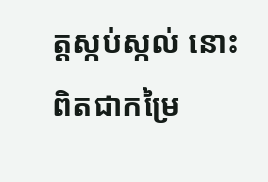ត្តស្កប់ស្កល់ នោះពិតជាកម្រៃ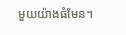មួយយ៉ាងធំមែន។